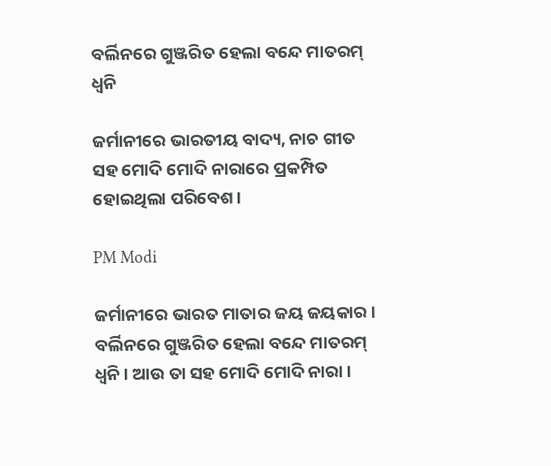ବର୍ଲିନରେ ଗୁଞ୍ଜରିତ ହେଲା ବନ୍ଦେ ମାତରମ୍ ଧ୍ୱନି

ଜର୍ମାନୀରେ ଭାରତୀୟ ବାଦ୍ୟ, ନାଚ ଗୀତ ସହ ମୋଦି ମୋଦି ନାରାରେ ପ୍ରକମ୍ପିତ ହୋଇଥିଲା ପରିବେଶ ।

PM Modi

ଜର୍ମାନୀରେ ଭାରତ ମାତାର ଜୟ ଜୟକାର । ବର୍ଲିନରେ ଗୁଞ୍ଜରିତ ହେଲା ବନ୍ଦେ ମାତରମ୍ ଧ୍ୱନି । ଆଉ ତା ସହ ମୋଦି ମୋଦି ନାରା ।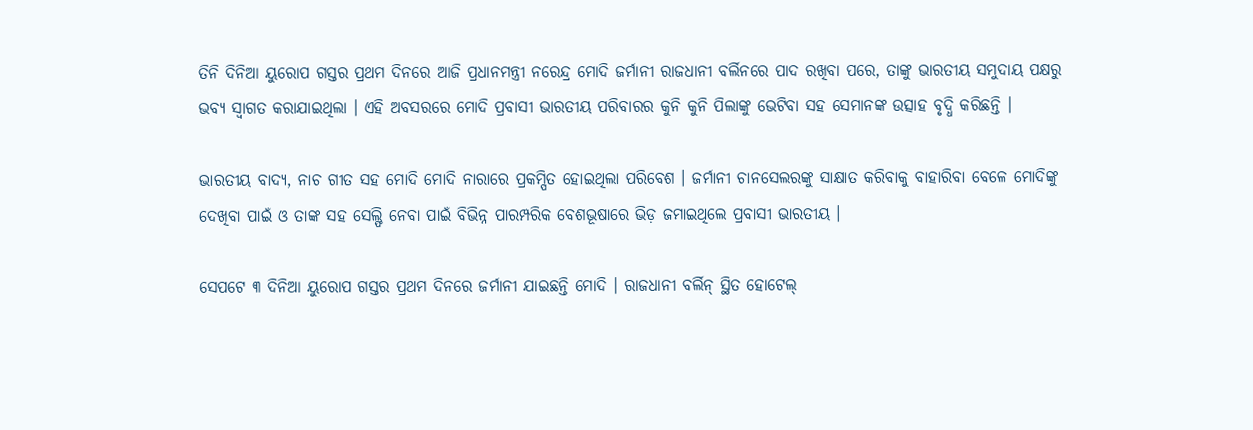ତିନି ଦିନିଆ ୟୁରୋପ ଗସ୍ତର ପ୍ରଥମ ଦିନରେ ଆଜି ପ୍ରଧାନମନ୍ତ୍ରୀ ନରେନ୍ଦ୍ର ମୋଦି ଜର୍ମାନୀ ରାଜଧାନୀ ବର୍ଲିନରେ ପାଦ ରଖିବା ପରେ, ତାଙ୍କୁ ଭାରତୀୟ ସମୁଦାୟ ପକ୍ଷରୁ ଭବ୍ୟ ସ୍ୱାଗତ କରାଯାଇଥିଲା । ଏହି ଅବସରରେ ମୋଦି ପ୍ରବାସୀ ଭାରତୀୟ ପରିବାରର କୁନି କୁନି ପିଲାଙ୍କୁ ଭେଟିବା ସହ ସେମାନଙ୍କ ଉତ୍ସାହ ବୃଦ୍ଧି କରିଛନ୍ତି ।

ଭାରତୀୟ ବାଦ୍ୟ, ନାଚ ଗୀତ ସହ ମୋଦି ମୋଦି ନାରାରେ ପ୍ରକମ୍ପିତ ହୋଇଥିଲା ପରିବେଶ । ଜର୍ମାନୀ ଚାନସେଲରଙ୍କୁ ସାକ୍ଷାତ କରିବାକୁ ବାହାରିବା ବେଳେ ମୋଦିଙ୍କୁ ଦେଖିବା ପାଇଁ ଓ ତାଙ୍କ ସହ ସେଲ୍ଫି ନେବା ପାଇଁ ବିଭିନ୍ନ ପାରମ୍ପରିକ ବେଶଭୂଷାରେ ଭିଡ଼ ଜମାଇଥିଲେ ପ୍ରବାସୀ ଭାରତୀୟ ।

ସେପଟେ ୩ ଦିନିଆ ୟୁରୋପ ଗସ୍ତର ପ୍ରଥମ ଦିନରେ ଜର୍ମାନୀ ଯାଇଛନ୍ତି ମୋଦି । ରାଜଧାନୀ ବର୍ଲିନ୍ ସ୍ଥିତ ହୋଟେଲ୍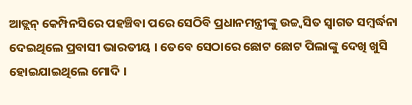ଆଡ୍ଲନ୍ କେମ୍ପିନସିରେ ପହଞ୍ଚିବା ପରେ ସେଠିବି ପ୍ରଧାନମନ୍ତ୍ରୀଙ୍କୁ ଉଚ୍ଚ୍ୱସିତ ସ୍ୱାଗତ ସମ୍ବର୍ଦ୍ଧନା ଦେଇଥିଲେ ପ୍ରବାସୀ ଭାରତୀୟ । ତେବେ ସେଠାରେ ଛୋଟ ଛୋଟ ପିଲାଙ୍କୁ ଦେଖି ଖୁସି ହୋଇଯାଇଥିଲେ ମୋଦି ।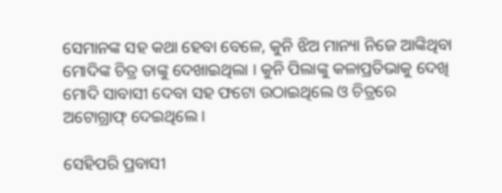ସେମାନଙ୍କ ସହ କଥା ହେବା ବେଳେ, କୁନି ଝିଅ ମାନ୍ୟା ନିଜେ ଆଙ୍କିଥିବା ମୋଦିଙ୍କ ଚିତ୍ର ତାଙ୍କୁ ଦେଖାଇଥିଲା । କୁନି ପିଲାଙ୍କୁ କଳାପ୍ରତିଭାକୁ ଦେଖି ମୋଦି ସାବାସୀ ଦେବା ସହ ଫଟୋ ଉଠାଇଥିଲେ ଓ ଚିତ୍ରରେ ଅଟୋଗ୍ରାଫ୍ ଦେଇଥିଲେ ।

ସେହିପରି ପ୍ରବାସୀ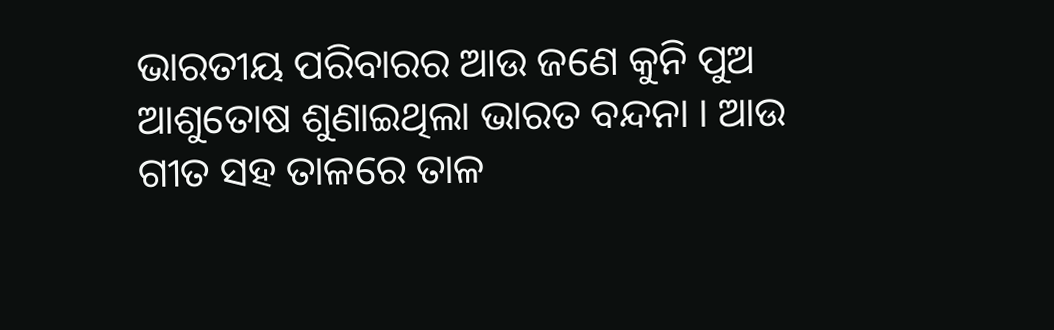ଭାରତୀୟ ପରିବାରର ଆଉ ଜଣେ କୁନି ପୁଅ ଆଶୁତୋଷ ଶୁଣାଇଥିଲା ଭାରତ ବନ୍ଦନା । ଆଉ ଗୀତ ସହ ତାଳରେ ତାଳ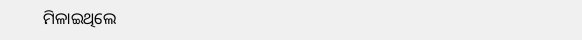ମିଳାଇଥିଲେ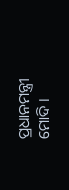ପ୍ରଧାନମନ୍ତ୍ରୀ ମୋଦି ।